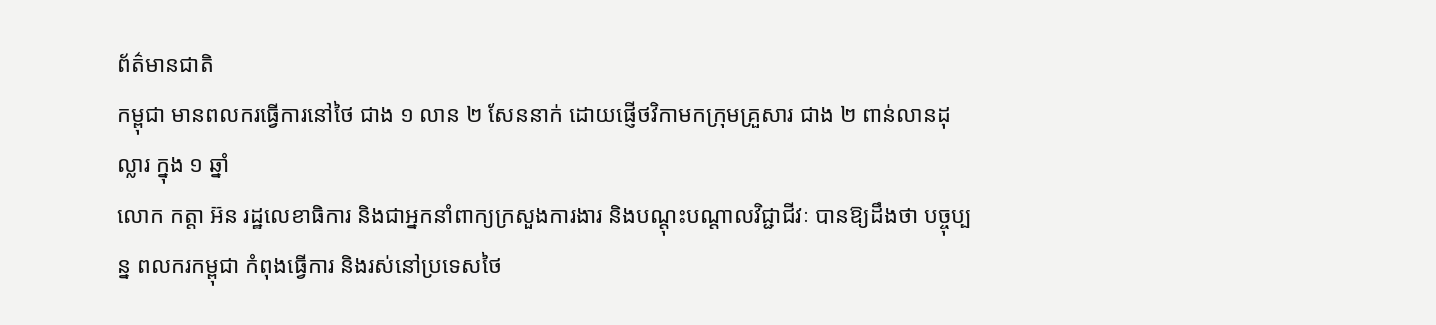ព័ត៌មានជាតិ
កម្ពុជា មានពលករធ្វើការនៅថៃ ជាង ១ លាន ២ សែននាក់ ដោយផ្ញើថវិកាមកក្រុមគ្រួសារ ជាង ២ ពាន់លានដុល្លារ ក្នុង ១ ឆ្នាំ
លោក កត្តា អ៊ន រដ្ឋលេខាធិការ និងជាអ្នកនាំពាក្យក្រសួងការងារ និងបណ្ដុះបណ្ដាលវិជ្ជាជីវៈ បានឱ្យដឹងថា បច្ចុប្បន្ន ពលករកម្ពុជា កំពុងធ្វើការ និងរស់នៅប្រទេសថៃ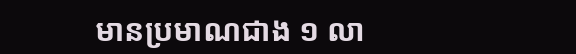មានប្រមាណជាង ១ លា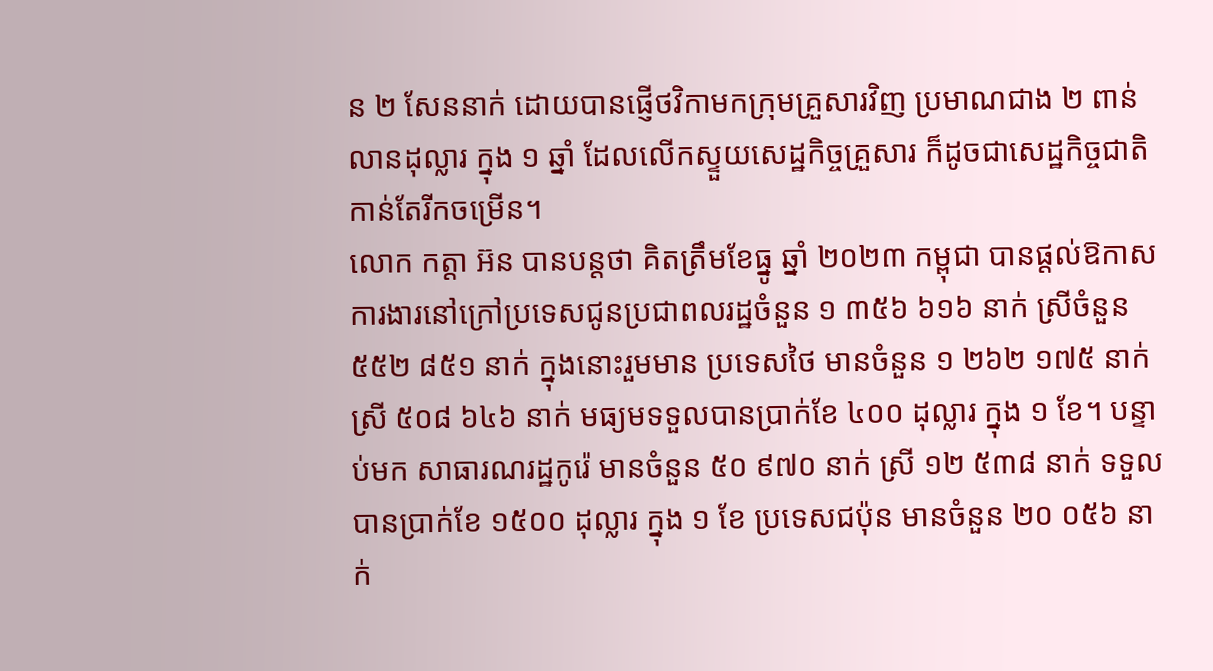ន ២ សែននាក់ ដោយបានផ្ញើថវិកាមកក្រុមគ្រួសារវិញ ប្រមាណជាង ២ ពាន់លានដុល្លារ ក្នុង ១ ឆ្នាំ ដែលលើកស្ទួយសេដ្ឋកិច្ចគ្រួសារ ក៏ដូចជាសេដ្ឋកិច្ចជាតិកាន់តែរីកចម្រើន។
លោក កត្តា អ៊ន បានបន្តថា គិតត្រឹមខែធ្នូ ឆ្នាំ ២០២៣ កម្ពុជា បានផ្តល់ឱកាសការងារនៅក្រៅប្រទេសជូនប្រជាពលរដ្ឋចំនួន ១ ៣៥៦ ៦១៦ នាក់ ស្រីចំនួន ៥៥២ ៨៥១ នាក់ ក្នុងនោះរួមមាន ប្រទេសថៃ មានចំនួន ១ ២៦២ ១៧៥ នាក់ ស្រី ៥០៨ ៦៤៦ នាក់ មធ្យមទទួលបានប្រាក់ខែ ៤០០ ដុល្លារ ក្នុង ១ ខែ។ បន្ទាប់មក សាធារណរដ្ឋកូរ៉េ មានចំនួន ៥០ ៩៧០ នាក់ ស្រី ១២ ៥៣៨ នាក់ ទទួលបានប្រាក់ខែ ១៥០០ ដុល្លារ ក្នុង ១ ខែ ប្រទេសជប៉ុន មានចំនួន ២០ ០៥៦ នាក់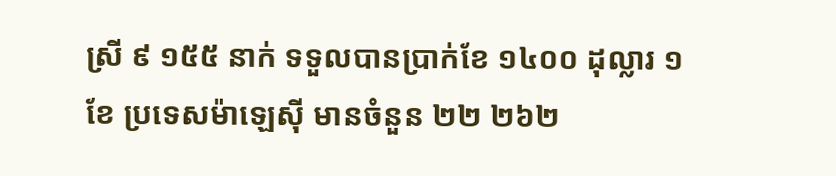ស្រី ៩ ១៥៥ នាក់ ទទួលបានប្រាក់ខែ ១៤០០ ដុល្លារ ១ ខែ ប្រទេសម៉ាឡេស៊ី មានចំនួន ២២ ២៦២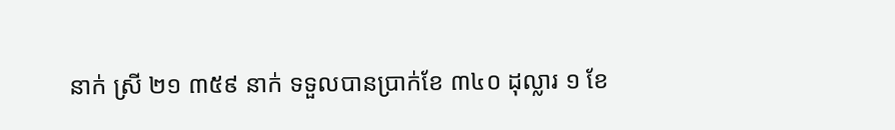នាក់ ស្រី ២១ ៣៥៩ នាក់ ទទួលបានប្រាក់ខែ ៣៤០ ដុល្លារ ១ ខែ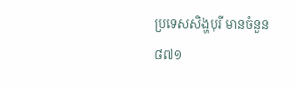ប្រទេសសិង្ហបុរី មានចំនួន ៨៧១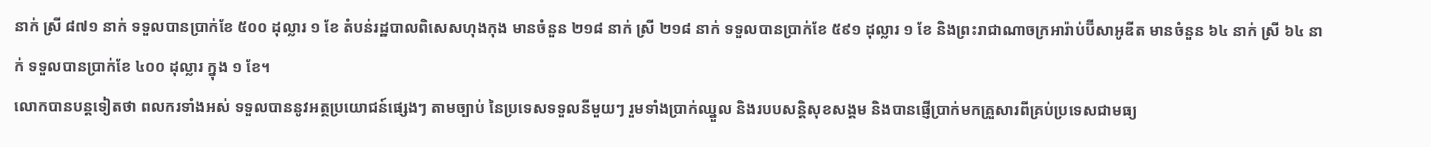នាក់ ស្រី ៨៧១ នាក់ ទទួលបានប្រាក់ខែ ៥០០ ដុល្លារ ១ ខែ តំបន់រដ្ឋបាលពិសេសហុងកុង មានចំនួន ២១៨ នាក់ ស្រី ២១៨ នាក់ ទទួលបានប្រាក់ខែ ៥៩១ ដុល្លារ ១ ខែ និងព្រះរាជាណាចក្រអារ៉ាប់ប៊ីសាអូឌីត មានចំនួន ៦៤ នាក់ ស្រី ៦៤ នាក់ ទទួលបានប្រាក់ខែ ៤០០ ដុល្លារ ក្នុង ១ ខែ។
លោកបានបន្តទៀតថា ពលករទាំងអស់ ទទួលបាននូវអត្ថប្រយោជន៍ផ្សេងៗ តាមច្បាប់ នៃប្រទេសទទួលនីមួយៗ រួមទាំងប្រាក់ឈ្នួល និងរបបសន្តិសុខសង្គម និងបានផ្ញើប្រាក់មកគ្រួសារពីគ្រប់ប្រទេសជាមធ្យ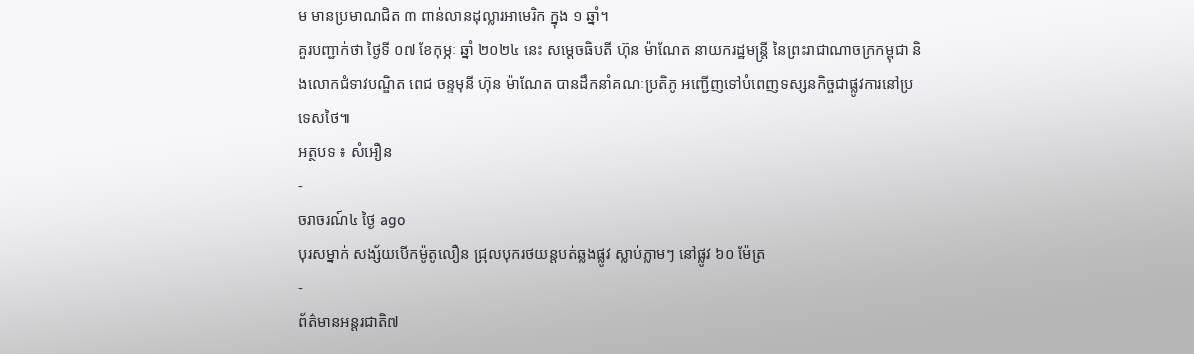ម មានប្រមាណជិត ៣ ពាន់លានដុល្លារអាមេរិក ក្នុង ១ ឆ្នាំ។
គួរបញ្ជាក់ថា ថ្ងៃទី ០៧ ខែកុម្ភៈ ឆ្នាំ ២០២៤ នេះ សម្តេចធិបតី ហ៊ុន ម៉ាណែត នាយករដ្ឋមន្ត្រី នៃព្រះរាជាណាចក្រកម្ពុជា និងលោកជំទាវបណ្ឌិត ពេជ ចន្ទមុនី ហ៊ុន ម៉ាណែត បានដឹកនាំគណៈប្រតិភូ អញ្ជើញទៅបំពេញទស្សនកិច្ចជាផ្លូវការនៅប្រទេសថៃ៕
អត្ថបទ ៖ សំអឿន
-
ចរាចរណ៍៤ ថ្ងៃ ago
បុរសម្នាក់ សង្ស័យបើកម៉ូតូលឿន ជ្រុលបុករថយន្តបត់ឆ្លងផ្លូវ ស្លាប់ភ្លាមៗ នៅផ្លូវ ៦០ ម៉ែត្រ
-
ព័ត៌មានអន្ដរជាតិ៧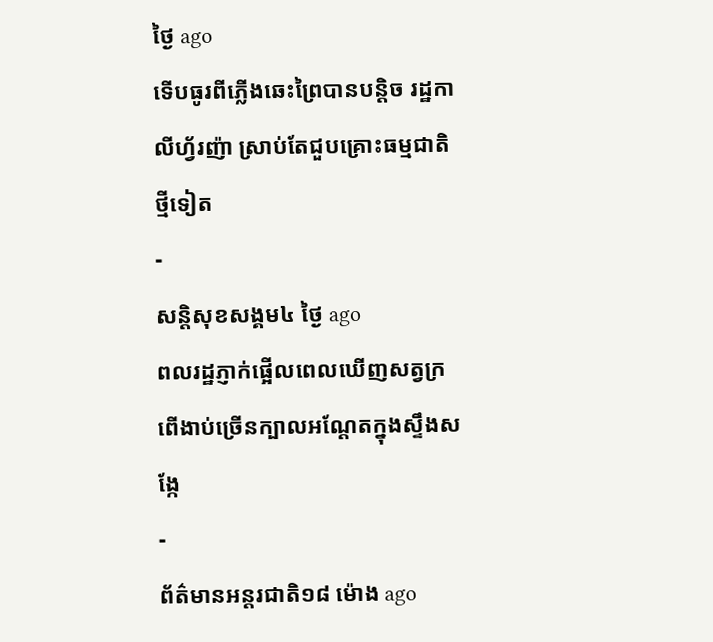ថ្ងៃ ago
ទើបធូរពីភ្លើងឆេះព្រៃបានបន្តិច រដ្ឋកាលីហ្វ័រញ៉ា ស្រាប់តែជួបគ្រោះធម្មជាតិថ្មីទៀត
-
សន្តិសុខសង្គម៤ ថ្ងៃ ago
ពលរដ្ឋភ្ញាក់ផ្អើលពេលឃើញសត្វក្រពើងាប់ច្រើនក្បាលអណ្ដែតក្នុងស្ទឹងសង្កែ
-
ព័ត៌មានអន្ដរជាតិ១៨ ម៉ោង ago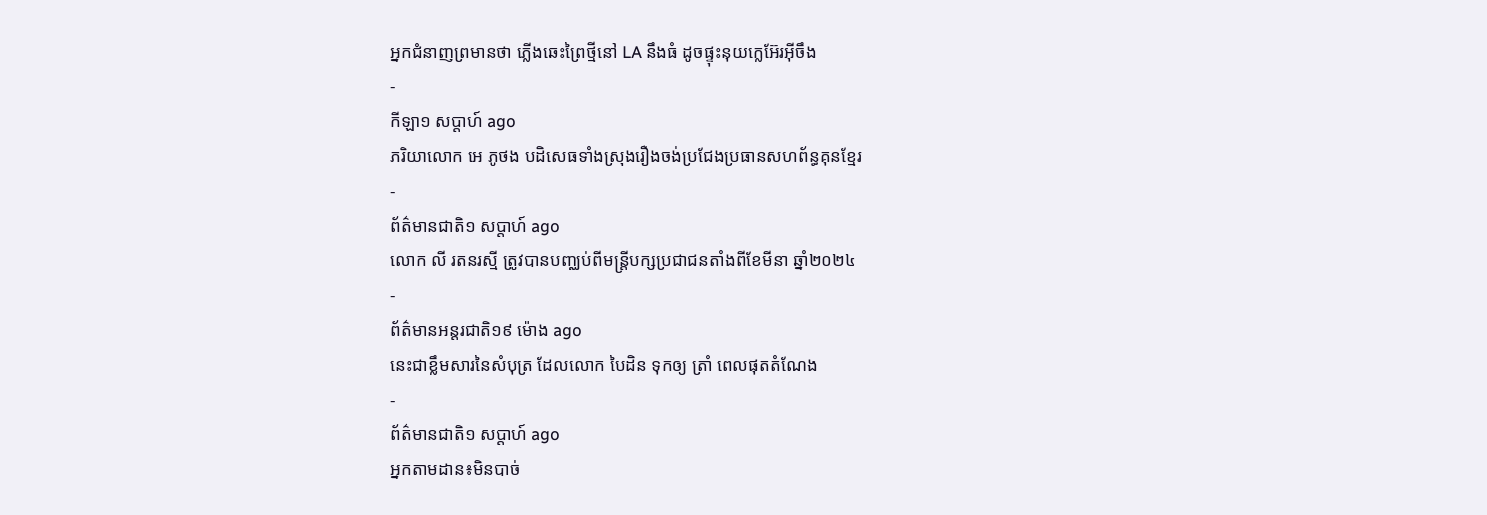អ្នកជំនាញព្រមានថា ភ្លើងឆេះព្រៃថ្មីនៅ LA នឹងធំ ដូចផ្ទុះនុយក្លេអ៊ែរអ៊ីចឹង
-
កីឡា១ សប្តាហ៍ ago
ភរិយាលោក អេ ភូថង បដិសេធទាំងស្រុងរឿងចង់ប្រជែងប្រធានសហព័ន្ធគុនខ្មែរ
-
ព័ត៌មានជាតិ១ សប្តាហ៍ ago
លោក លី រតនរស្មី ត្រូវបានបញ្ឈប់ពីមន្ត្រីបក្សប្រជាជនតាំងពីខែមីនា ឆ្នាំ២០២៤
-
ព័ត៌មានអន្ដរជាតិ១៩ ម៉ោង ago
នេះជាខ្លឹមសារនៃសំបុត្រ ដែលលោក បៃដិន ទុកឲ្យ ត្រាំ ពេលផុតតំណែង
-
ព័ត៌មានជាតិ១ សប្តាហ៍ ago
អ្នកតាមដាន៖មិនបាច់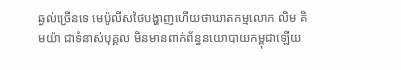ឆ្ងល់ច្រើនទេ មេប៉ូលីសថៃបង្ហាញហើយថាឃាតកម្មលោក លិម គិមយ៉ា ជាទំនាស់បុគ្គល មិនមានពាក់ព័ន្ធនយោបាយកម្ពុជាឡើយ